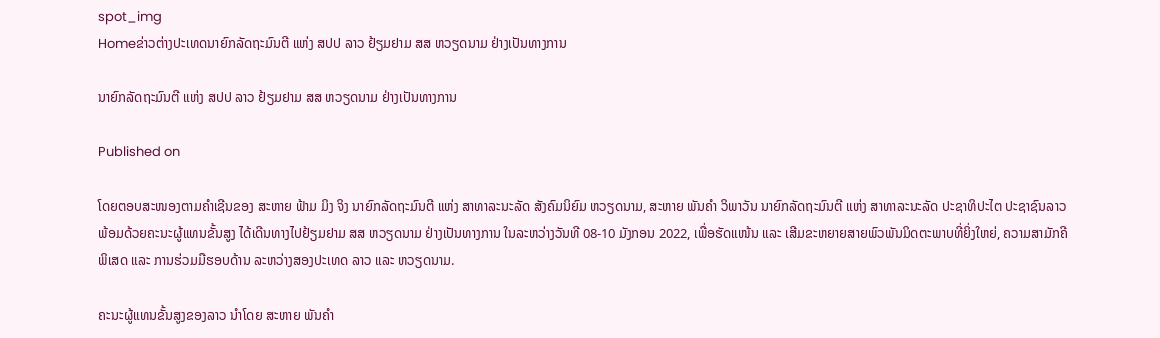spot_img
Homeຂ່າວຕ່າງປະເທດນາຍົກລັດຖະມົນຕີ ແຫ່ງ ສປປ ລາວ ຢ້ຽມຢາມ ສສ ຫວຽດນາມ ຢ່າງເປັນທາງການ

ນາຍົກລັດຖະມົນຕີ ແຫ່ງ ສປປ ລາວ ຢ້ຽມຢາມ ສສ ຫວຽດນາມ ຢ່າງເປັນທາງການ

Published on

ໂດຍຕອບສະໜອງຕາມຄຳເຊີນຂອງ ສະຫາຍ ຟ້າມ ມິງ ຈິງ ນາຍົກລັດຖະມົນຕີ ແຫ່ງ ສາທາລະນະລັດ ສັງຄົມນິຍົມ ຫວຽດນາມ, ສະຫາຍ ພັນຄຳ ວິພາວັນ ນາຍົກລັດຖະມົນຕີ ແຫ່ງ ສາທາລະນະລັດ ປະຊາທິປະໄຕ ປະຊາຊົນລາວ ພ້ອມດ້ວຍຄະນະຜູ້ແທນຂັ້ນສູງ ໄດ້ເດີນທາງໄປຢ້ຽມຢາມ ສສ ຫວຽດນາມ ຢ່າງເປັນທາງການ ໃນລະຫວ່າງວັນທີ 08-10 ມັງກອນ 2022, ເພື່ອຮັດແໜ້ນ ແລະ ເສີມຂະຫຍາຍສາຍພົວພັນມິດຕະພາບທີ່ຍິ່ງໃຫຍ່, ຄວາມສາມັກຄີພິເສດ ແລະ ການຮ່ວມມືຮອບດ້ານ ລະຫວ່າງສອງປະເທດ ລາວ ແລະ ຫວຽດນາມ.

ຄະນະຜູ້ແທນຂັ້ນສູງຂອງລາວ ນຳໂດຍ ສະຫາຍ ພັນຄໍາ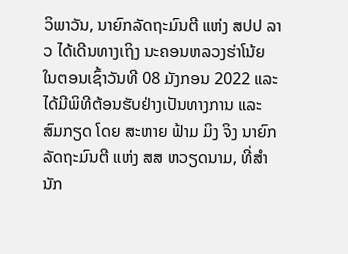ວິພາວັນ, ນາຍົກລັດຖະມົນຕີ ແຫ່ງ ສປປ ລາວ ໄດ້ເດີນທາງເຖິງ ນະຄອນຫລວງຮ່າໂນ້ຍ ໃນຕອນເຊົ້າວັນທີ 08 ມັງກອນ 2022 ແລະ ໄດ້ມີພິທີຕ້ອນຮັບຢ່າງເປັນທາງການ ແລະ ສົມກຽດ ໂດຍ ສະຫາຍ ຟ້າມ ມິງ ຈິງ ນາຍົກລັດຖະມົນຕີ ແຫ່ງ ສສ ຫວຽດນາມ, ທີ່ສຳນັກ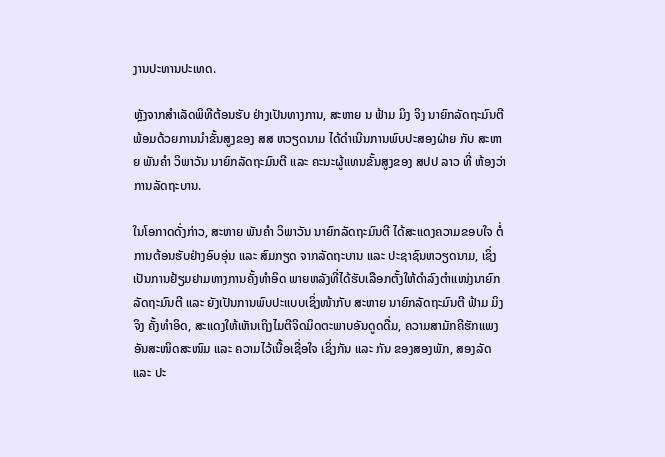ງານປະທານປະເທດ.

ຫຼັງຈາກສຳເລັດພິທີຕ້ອນຮັບ ຢ່າງເປັນທາງການ, ສະຫາຍ ນ ຟ້າມ ມິງ ຈິງ ນາຍົກລັດຖະມົນຕີ ພ້ອມດ້ວຍການນຳຂັ້ນສູງຂອງ ສສ ຫວຽດນາມ ໄດ້ດຳເນີນການພົບປະສອງຝ່າຍ ກັບ ສະຫາຍ ພັນຄໍາ ວິພາວັນ ນາຍົກລັດຖະມົນຕີ ແລະ ຄະນະຜູ້ແທນຂັ້ນສູງຂອງ ສປປ ລາວ ທີ່ ຫ້ອງວ່າການລັດຖະບານ.

ໃນໂອກາດດັ່ງກ່າວ, ສະຫາຍ ພັນຄໍາ ວິພາວັນ ນາຍົກລັດຖະມົນຕີ ໄດ້ສະແດງຄວາມຂອບໃຈ ຕໍ່ການຕ້ອນຮັບຢ່າງອົບອຸ່ນ ແລະ ສົມກຽດ ຈາກລັດຖະບານ ແລະ ປະຊາຊົນຫວຽດນາມ, ເຊິ່ງເປັນການຢ້ຽມຢາມທາງການຄັ້ງທໍາອິດ ພາຍຫລັງທີ່ໄດ້ຮັບເລືອກຕັ້ງໃຫ້ດໍາລົງຕໍາແໜ່ງນາຍົກ ລັດຖະມົນຕີ ແລະ ຍັງເປັນການພົບປະແບບເຊິ່ງໜ້າກັບ ສະຫາຍ ນາຍົກລັດຖະມົນຕີ ຟ້າມ ມິງ ຈິງ ຄັ້ງທໍາອິດ, ສະແດງໃຫ້ເຫັນເຖິງໄມຕີຈິດມິດຕະພາບອັນດູດດື່ມ, ຄວາມສາມັກຄີຮັກແພງອັນສະໜິດສະໜົມ ແລະ ຄວາມໄວ້ເນື້ອເຊື່ອໃຈ ເຊິ່ງກັນ ແລະ ກັນ ຂອງສອງພັກ, ສອງລັດ ແລະ ປະ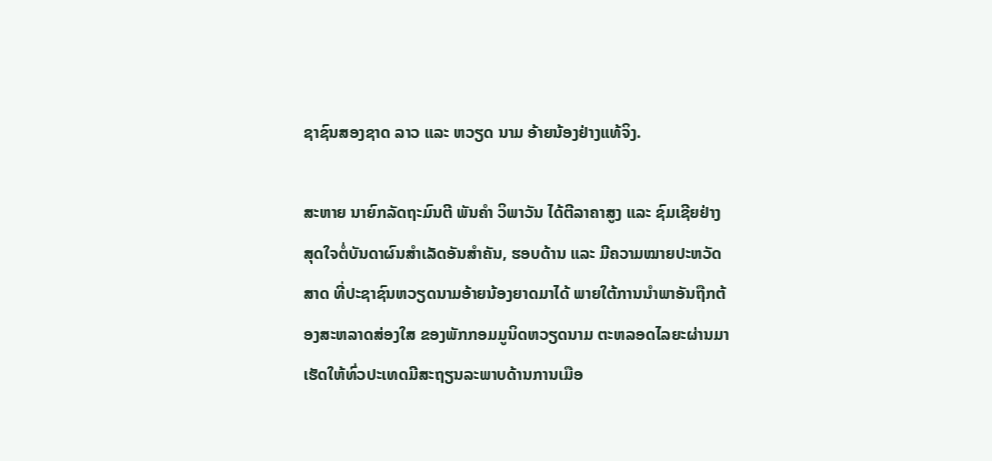ຊາຊົນສອງຊາດ ລາວ ແລະ ຫວຽດ ນາມ ອ້າຍນ້ອງຢ່າງແທ້ຈິງ.

ສະຫາຍ ນາຍົກລັດຖະມົນຕີ ພັນຄໍາ ວິພາວັນ ໄດ້ຕີລາຄາສູງ ແລະ ຊົມເຊີຍຢ່າງສຸດໃຈຕໍ່ບັນດາຜົນສຳເລັດອັນສຳຄັນ, ຮອບດ້ານ ແລະ ມີຄວາມໝາຍປະຫວັດສາດ ທີ່ປະຊາຊົນຫວຽດນາມອ້າຍນ້ອງຍາດມາໄດ້ ພາຍໃຕ້ການນຳພາອັນຖືກຕ້ອງສະຫລາດສ່ອງໃສ ຂອງພັກກອມມູນິດຫວຽດນາມ ຕະຫລອດໄລຍະຜ່ານມາ ເຮັດໃຫ້ທົ່ວປະເທດມີສະຖຽນລະພາບດ້ານການເມືອ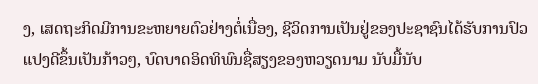ງ, ເສດຖະກິດມີການຂະຫຍາຍຕົວຢ່າງຕໍ່ເນື່ອງ, ຊີວິດການເປັນຢູ່ຂອງປະຊາຊົນໄດ້ຮັບການປົວແປງດີຂຶ້ນເປັນກ້າວໆ, ບົດບາດອິດທິພົນຊື່ສຽງຂອງຫວຽດນາມ ນັບມື້ນັບ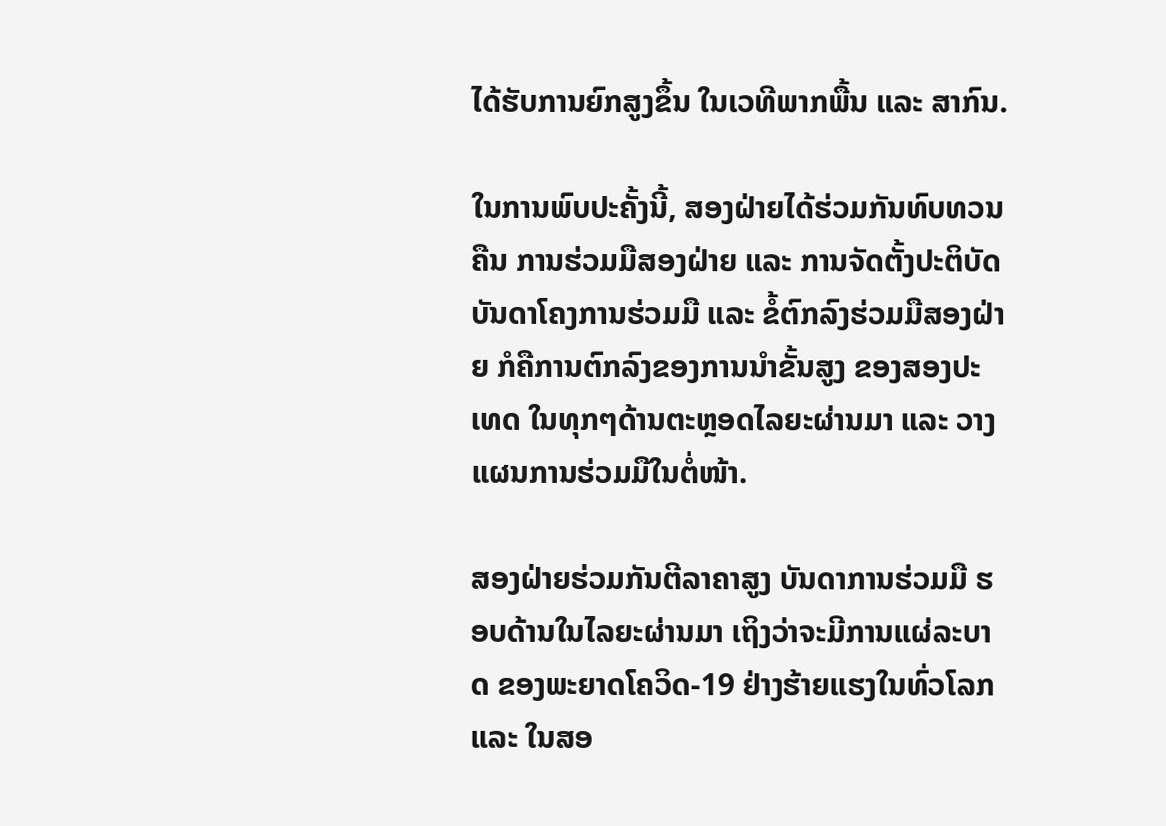ໄດ້ຮັບການຍົກສູງຂຶ້ນ ໃນເວທີພາກພື້ນ ແລະ ສາກົນ.

ໃນການພົບປະຄັ້ງນີ້, ສອງຝ່າຍໄດ້ຮ່ວມກັນທົບທວນຄືນ ການຮ່ວມມືສອງຝ່າຍ ແລະ ການຈັດຕັ້ງປະຕິບັດບັນດາໂຄງການຮ່ວມມື ແລະ ຂໍ້ຕົກລົງຮ່ວມມືສອງຝ່າຍ ກໍຄືການຕົກລົງຂອງການນຳຂັ້ນສູງ ຂອງສອງປະເທດ ໃນທຸກໆດ້ານຕະຫຼອດໄລຍະຜ່ານມາ ແລະ ວາງແຜນການຮ່ວມມືໃນຕໍ່ໜ້າ.

ສອງຝ່າຍຮ່ວມກັນຕີລາຄາສູງ ບັນດາການຮ່ວມມື ຮອບດ້ານໃນໄລຍະຜ່ານມາ ເຖິງວ່າຈະມີການແຜ່ລະບາດ ຂອງພະຍາດໂຄວິດ-19 ຢ່າງຮ້າຍແຮງໃນທົ່ວໂລກ ແລະ ໃນສອ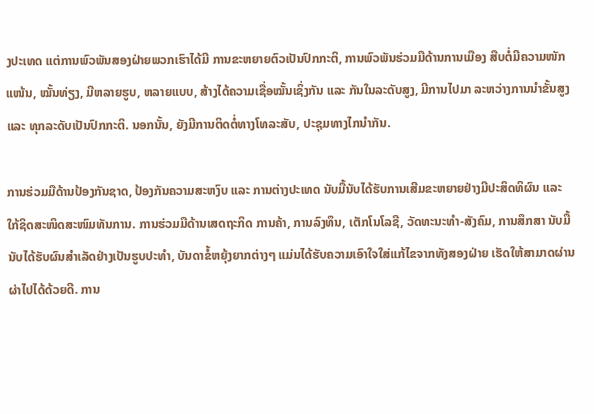ງປະເທດ ແຕ່ການພົວພັນສອງຝ່າຍພວກເຮົາໄດ້ມີ ການຂະຫຍາຍຕົວເປັນປົກກະຕິ, ການພົວພັນຮ່ວມມືດ້ານການເມືອງ ສືບຕໍ່ມີຄວາມໜັກ ແໜ້ນ, ໝັ້ນທ່ຽງ, ມີຫລາຍຮູບ, ຫລາຍແບບ, ສ້າງໄດ້ຄວາມເຊື່ອໝັ້ນເຊິ່ງກັນ ແລະ ກັນໃນລະດັບສູງ, ມີການໄປມາ ລະຫວ່າງການນໍາຂັ້ນສູງ ແລະ ທຸກລະດັບເປັນປົກກະຕິ. ນອກນັ້ນ, ຍັງມີການຕິດຕໍ່ທາງໂທລະສັບ, ປະຊຸມທາງໄກນໍາກັນ.

ການຮ່ວມມືດ້ານປ້ອງກັນຊາດ, ປ້ອງກັນຄວາມສະຫງົບ ແລະ ການຕ່າງປະເທດ ນັບມື້ນັບໄດ້ຮັບການເສີມຂະຫຍາຍຢ່າງມີປະສິດທິຜົນ ແລະ ໃກ້ຊິດສະໜິດສະໜົມທັນການ. ການຮ່ວມມືດ້ານເສດຖະກິດ ການຄ້າ, ການລົງທຶນ, ເຕັກໂນໂລຊີ, ວັດທະນະທໍາ-ສັງຄົມ, ການສຶກສາ ນັບມື້ນັບໄດ້ຮັບຜົນສໍາເລັດຢ່າງເປັນຮູບປະທໍາ, ບັນດາຂໍ້ຫຍຸ້ງຍາກຕ່າງໆ ແມ່ນໄດ້ຮັບຄວາມເອົາໃຈໃສ່ແກ້ໄຂຈາກທັງສອງຝ່າຍ ເຮັດໃຫ້ສາມາດຜ່ານຜ່າໄປໄດ້ດ້ວຍດີ. ການ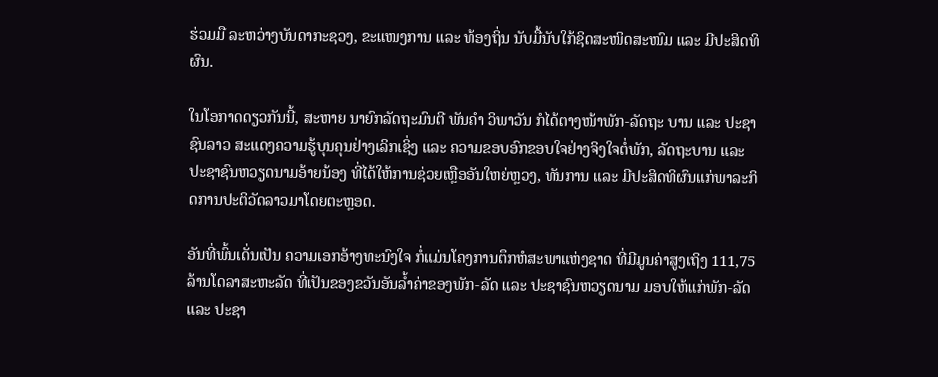ຮ່ວມມື ລະຫວ່າງບັນດາກະຊວງ, ຂະແໜງການ ແລະ ທ້ອງຖິ່ນ ນັບມື້ນັບໃກ້ຊິດສະໜິດສະໜົມ ແລະ ມີປະສິດທິຜົນ.

ໃນໂອກາດດຽວກັນນີ້, ສະຫາຍ ນາຍົກລັດຖະມົນຕີ ພັນຄຳ ວິພາວັນ ກໍໄດ້ຕາງໜ້າພັກ-ລັດຖະ ບານ ແລະ ປະຊາຊົນລາວ ສະແດງຄວາມຮູ້ບຸນຄຸນຢ່າງເລິກເຊິ່ງ ແລະ ຄວາມຂອບອົກຂອບໃຈຢ່າງຈິງໃຈຕໍ່ພັກ, ລັດຖະບານ ແລະ ປະຊາຊົນຫວຽດນາມອ້າຍນ້ອງ ທີ່ໄດ້ໃຫ້ການຊ່ວຍເຫຼືອອັນໃຫຍ່ຫຼວງ, ທັນການ ແລະ ມີປະສິດທິຜົນແກ່ພາລະກິດການປະຕິວັດລາວມາໂດຍຕະຫຼອດ.

ອັນທີ່ພົ້ນເດັ່ນເປັນ ຄວາມເອກອ້າງທະນົງໃຈ ກໍ່ແມ່ນໂຄງການຕຶກຫໍສະພາແຫ່ງຊາດ ທີ່ມີມູນຄ່າສູງເຖິງ 111,75 ລ້ານໂດລາສະຫະລັດ ທີ່ເປັນຂອງຂວັນອັນລໍ້າຄ່າຂອງພັກ-ລັດ ແລະ ປະຊາຊົນຫວຽດນາມ ມອບໃຫ້ແກ່ພັກ-ລັດ ແລະ ປະຊາ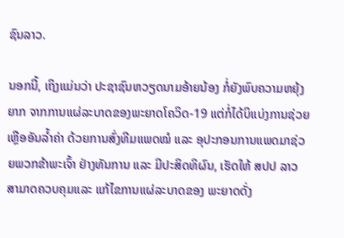ຊົນລາວ.

ນອກນີ້, ເຖິງແມ່ນວ່າ ປະຊາຊົນຫວຽດນາມອ້າຍນ້ອງ ກໍ່ຍັງພົບຄວາມຫຍຸ້ງຍາກ ຈາກການແຜ່ລະບາດຂອງພະຍາດໂຄວິດ-19 ແຕ່ກໍ່ໄດ້ບິແບ່ງການຊ່ວຍເຫຼືອອັນລ້ຳຄ່າ ດ້ວຍການສົ່ງທີມແພດໝໍ ແລະ ອຸປະກອນການແພດມາຊ່ວຍພວກຂ້າພະເຈົ້າ ຢ່າງທັນການ ແລະ ມີປະສິດທິຜົນ, ເຮັດໃຫ້ ສປປ ລາວ ສາມາດຄວບຄຸມແລະ ແກ້ໄຂການແຜ່ລະບາດຂອງ ພະຍາດດັ່ງ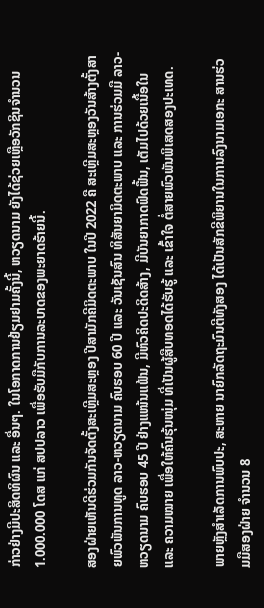ກ່າວຢ່າງມີປະສິດທິຜົນ ແລະ ອື່ນໆ. ໃນໂອກາດການຢ້ຽມຢາມຄັ້ງນີ້, ຫວຽດນາມ ຍັງໄດ້ຊ່ວຍເຫຼືອວັກຊິນຈໍານວນ 1.000.000 ໂດສ ແກ່ ສປປລາວ ເພື່ອຮັບມືກັບການລະບາດຂອງພະຍາດຮ້າຍນີ້.

ສອງຝ່າຍເຫັນດີຮ່ວມກັນຈັດຕັ້ງສະເຫຼີມສະຫຼອງ ປີສາມັກຄີມິດຕະພາບ ໃນປີ 2022 ຄື ສະເຫຼີມສະຫຼອງວັນສ້າງຕັ້ງສາຍພົວພັນການທູດ ລາວ-ຫວຽດນາມ ຄົບຮອບ 60 ປີ ແລະ ວັນເຊັນສົນ ທິສັນຍາມິດຕະພາບ ແລະ ການຮ່ວມມື ລາວ-ຫວຽດນາມ ຄົບຮອບ 45 ປີ ຢ່າງແໜ້ນແຟ້ນ, ມີຫົວຄິດປະດິດສ້າງ, ມີບັນຍາກາດຟົດຟື້ນ, ເຕັມໄປດ້ວຍເນື້ອໃນ ແລະ ຄວາມໝາຍ ເພື່ອໃຫ້ຄົນຮຸ້ນໜຸ່ມ ທີ່ເປັນຜູ້ສືບທອດໄດ້ຮັບຮູ້ ແລະ ເຂົ້າໃຈ ຕໍ່ສາຍພົວພັນພິເສດສອງປະເທດ.

ພາຍຫຼັງສໍາເລັດການພົບປະ, ສະຫາຍ ນາຍົກລັດຖະມົນຕີທັງສອງ ໄດ້ເປັນສັກຂີພິຍານໃນການລົງນາມເອກະ ສານຮ່ວມມືສອງຝ່າຍ ຈຳນວນ 8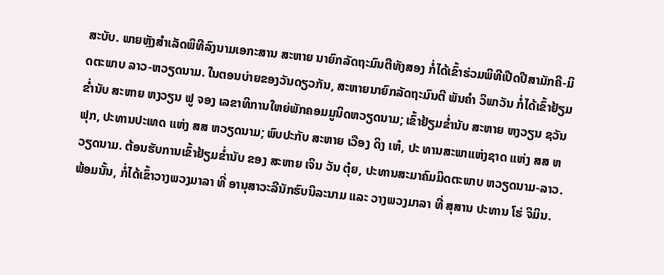ສະບັບ. ພາຍຫຼັງສໍາເລັດພິທີລົງນາມເອກະສານ ສະຫາຍ ນາຍົກລັດຖະມົນຕີທັງສອງ ກໍ່ໄດ້ເຂົ້າຮ່ວມພິທີເປີດປີສາມັກຄີ-ມິດຕະພາບ ລາວ-ຫວຽດນາມ. ໃນຕອນບ່າຍຂອງວັນດຽວກັນ, ສະຫາຍນາຍົກລັດຖະມົນຕີ ພັນຄໍາ ວິພາວັນ ກໍ່ໄດ້ເຂົ້າຢ້ຽມຂໍ່ານັບ ສະຫາຍ ຫງວຽນ ຟູ ຈອງ ເລຂາທິການໃຫຍ່ພັກຄອມມູນິດຫວຽດນາມ; ເຂົ້າຢ້ຽມຂໍ່ານັບ ສະຫາຍ ຫງວຽນ ຊວັນ ຟຸກ, ປະທານປະເທດ ແຫ່ງ ສສ ຫວຽດນາມ; ພົບປະກັບ ສະຫາຍ ເວືອງ ດິງ ເຫ໋, ປະ ທານສະພາແຫ່ງຊາດ ແຫ່ງ ສສ ຫວຽດນາມ. ຕ້ອນຮັບການເຂົ້າຢ້ຽມຂໍ່ານັບ ຂອງ ສະຫາຍ ເຈິນ ວັນ ຕຸ໋ຍ, ປະທານສະມາຄົມມິດຕະພາບ ຫວຽດນາມ-ລາວ. ພ້ອມນັ້ນ, ກໍ່ໄດ້ເຂົ້າວາງພວງມາລາ ທີ່ ອານຸສາວະລີນັກຮົບນິລະນາມ ແລະ ວາງພວງມາລາ ທີ່ ສຸສານ ປະທານ ໂຮ່ ຈິມິນ.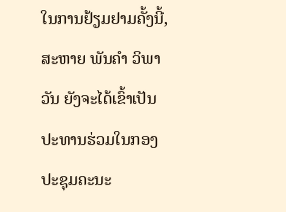ໃນການຢ້ຽມຢາມຄັ້ງນີ້, ສະຫາຍ ພັນຄໍາ ວິພາວັນ ຍັງຈະໄດ້ເຂົ້າເປັນປະທານຮ່ວມໃນກອງປະຊຸມຄະນະ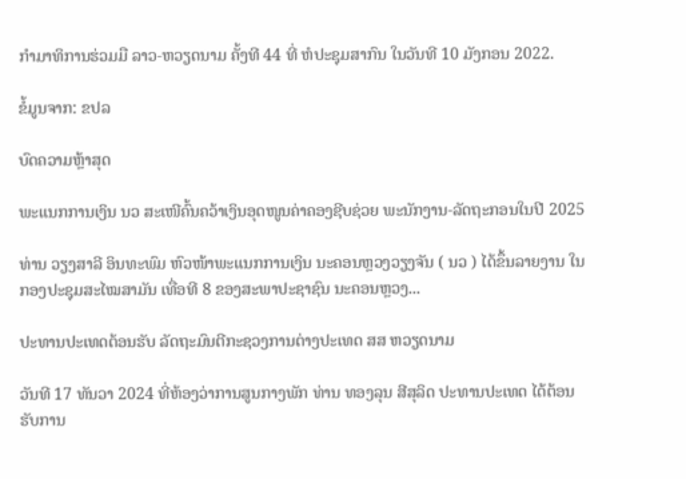ກໍາມາທິການຮ່ວມມື ລາວ-ຫວຽດນາມ ຄັ້ງທີ 44 ທີ່ ຫໍປະຊຸມສາກົນ ໃນວັນທີ 10 ມັງກອນ 2022.

ຂໍ້ມູນຈາກ: ຂປລ

ບົດຄວາມຫຼ້າສຸດ

ພະແນກການເງິນ ນວ ສະເໜີຄົ້ນຄວ້າເງິນອຸດໜູນຄ່າຄອງຊີບຊ່ວຍ ພະນັກງານ-ລັດຖະກອນໃນປີ 2025

ທ່ານ ວຽງສາລີ ອິນທະພົມ ຫົວໜ້າພະແນກການເງິນ ນະຄອນຫຼວງວຽງຈັນ ( ນວ ) ໄດ້ຂຶ້ນລາຍງານ ໃນກອງປະຊຸມສະໄໝສາມັນ ເທື່ອທີ 8 ຂອງສະພາປະຊາຊົນ ນະຄອນຫຼວງ...

ປະທານປະເທດຕ້ອນຮັບ ລັດຖະມົນຕີກະຊວງການຕ່າງປະເທດ ສສ ຫວຽດນາມ

ວັນທີ 17 ທັນວາ 2024 ທີ່ຫ້ອງວ່າການສູນກາງພັກ ທ່ານ ທອງລຸນ ສີສຸລິດ ປະທານປະເທດ ໄດ້ຕ້ອນຮັບການ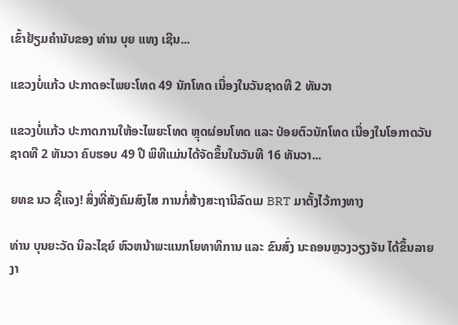ເຂົ້າຢ້ຽມຄຳນັບຂອງ ທ່ານ ບຸຍ ແທງ ເຊີນ...

ແຂວງບໍ່ແກ້ວ ປະກາດອະໄພຍະໂທດ 49 ນັກໂທດ ເນື່ອງໃນວັນຊາດທີ 2 ທັນວາ

ແຂວງບໍ່ແກ້ວ ປະກາດການໃຫ້ອະໄພຍະໂທດ ຫຼຸດຜ່ອນໂທດ ແລະ ປ່ອຍຕົວນັກໂທດ ເນື່ອງໃນໂອກາດວັນຊາດທີ 2 ທັນວາ ຄົບຮອບ 49 ປີ ພິທີແມ່ນໄດ້ຈັດຂຶ້ນໃນວັນທີ 16 ທັນວາ...

ຍທຂ ນວ ຊີ້ແຈງ! ສິ່ງທີ່ສັງຄົມສົງໄສ ການກໍ່ສ້າງສະຖານີລົດເມ BRT ມາຕັ້ງໄວ້ກາງທາງ

ທ່ານ ບຸນຍະວັດ ນິລະໄຊຍ໌ ຫົວຫນ້າພະແນກໂຍທາທິການ ແລະ ຂົນສົ່ງ ນະຄອນຫຼວງວຽງຈັນ ໄດ້ຂຶ້ນລາຍງາ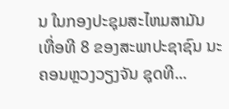ນ ໃນກອງປະຊຸມສະໄຫມສາມັນ ເທື່ອທີ 8 ຂອງສະພາປະຊາຊົນ ນະຄອນຫຼວງວຽງຈັນ ຊຸດທີ...